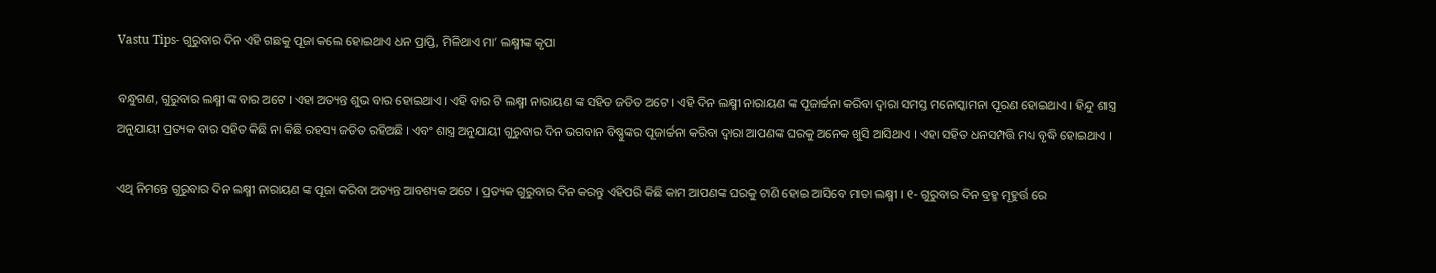Vastu Tips- ଗୁରୁବାର ଦିନ ଏହି ଗଛକୁ ପୂଜା କଲେ ହୋଇଥାଏ ଧନ ପ୍ରାପ୍ତି, ମିଳିଥାଏ ମା’ ଲକ୍ଷ୍ମୀଙ୍କ କୃପା

ବନ୍ଧୁଗଣ, ଗୁରୁବାର ଲକ୍ଷ୍ମୀ ଙ୍କ ବାର ଅଟେ । ଏହା ଅତ୍ୟନ୍ତ ଶୁଭ ବାର ହୋଇଥାଏ । ଏହି ବାର ଟି ଲକ୍ଷ୍ମୀ ନାରାୟଣ ଙ୍କ ସହିତ ଜଡିତ ଅଟେ । ଏହି ଦିନ ଲକ୍ଷ୍ମୀ ନାରାୟଣ ଙ୍କ ପୂଜାର୍ଚ୍ଚନା କରିବା ଦ୍ଵାରା ସମସ୍ତ ମନୋସ୍କାମନା ପୂରଣ ହୋଇଥାଏ । ହିନ୍ଦୁ ଶାସ୍ତ୍ର ଅନୁଯାୟୀ ପ୍ରତ୍ୟକ ବାର ସହିତ କିଛି ନା କିଛି ରହସ୍ୟ ଜଡିତ ରହିଅଛି । ଏବଂ ଶାସ୍ତ୍ର ଅନୁଯାୟୀ ଗୁରୁବାର ଦିନ ଭଗବାନ ବିଷ୍ଣୁଙ୍କର ପୂଜାର୍ଚ୍ଚନା କରିବା ଦ୍ଵାରା ଆପଣଙ୍କ ଘରକୁ ଅନେକ ଖୁସି ଆସିଥାଏ । ଏହା ସହିତ ଧନସମ୍ପତ୍ତି ମଧ୍ୟ ବୃଦ୍ଧି ହୋଇଥାଏ ।

ଏଥି ନିମନ୍ତେ ଗୁରୁବାର ଦିନ ଲକ୍ଷ୍ମୀ ନାରାୟଣ ଙ୍କ ପୂଜା କରିବା ଅତ୍ୟନ୍ତ ଆବଶ୍ୟକ ଅଟେ । ପ୍ରତ୍ୟକ ଗୁରୁବାର ଦିନ କରନ୍ତୁ ଏହିପରି କିଛି କାମ ଆପଣଙ୍କ ଘରକୁ ଟାଣି ହୋଇ ଆସିବେ ମାତା ଲକ୍ଷ୍ମୀ । ୧- ଗୁରୁବାର ଦିନ ବ୍ରହ୍ମ ମୂହୁର୍ତ୍ତ ରେ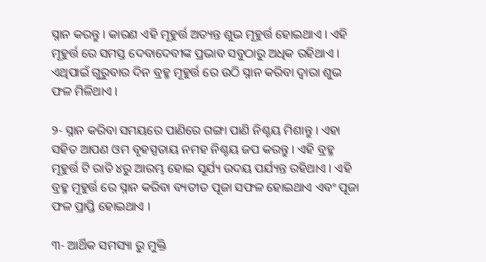ସ୍ନାନ କରନ୍ତୁ । କାରଣ ଏହି ମୂହୁର୍ତ୍ତ ଅତ୍ୟନ୍ତ ଶୁଭ ମୂହୁର୍ତ୍ତ ହୋଇଥାଏ । ଏହି ମୂହୁର୍ତ୍ତ ରେ ସମସ୍ତ ଦେବାଦେବୀଙ୍କ ପ୍ରଭାବ ସବୁଠାରୁ ଅଧିକ ରହିଥାଏ । ଏଥିପାଇଁ ଗୁରୁବାର ଦିନ ବ୍ରହ୍ମ ମୂହୁର୍ତ୍ତ ରେ ଉଠି ସ୍ନାନ କରିବା ଦ୍ଵାରା ଶୁଭ ଫଳ ମିଳିଥାଏ ।

୨- ସ୍ନାନ କରିବା ସମୟରେ ପାଣିରେ ଗଙ୍ଗା ପାଣି ନିଶ୍ଚୟ ମିଶାନ୍ତୁ । ଏହା ସହିତ ଆପଣ ଓମ ବୃହସ୍ପତାୟ ନମହ ନିଶ୍ଚୟ ଜପ କରନ୍ତୁ । ଏହି ବ୍ରହ୍ମ ମୂହୁର୍ତ୍ତ ଟି ରାତି ୪ରୁ ଆରମ୍ଭ ହୋଇ ସୂର୍ଯ୍ୟ ଉଦୟ ପର୍ଯ୍ୟନ୍ତ ରହିଥାଏ । ଏହି ବ୍ରହ୍ମ ମୂହୁର୍ତ୍ତ ରେ ସ୍ନାନ କରିବା ବ୍ୟତୀତ ପୂଜା ସଫଳ ହୋଇଥାଏ ଏବଂ ପୂଜା ଫଳ ପ୍ରାପ୍ତି ହୋଇଥାଏ ।

୩- ଆର୍ଥିକ ସମସ୍ୟା ରୁ ମୁକ୍ତି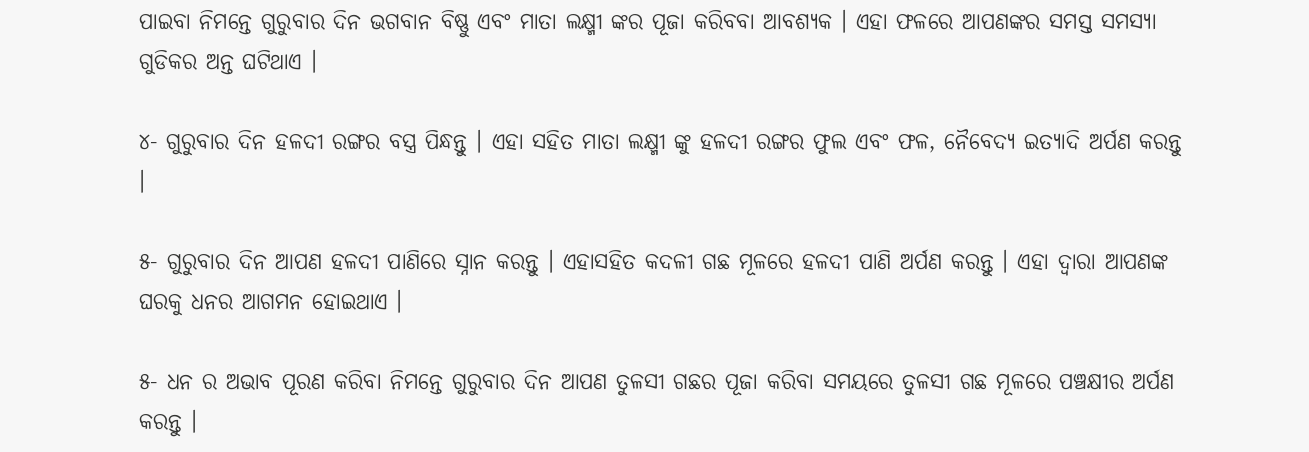ପାଇବା ନିମନ୍ତେ ଗୁରୁବାର ଦିନ ଭଗବାନ ବିଷ୍ଣୁ ଏବଂ ମାତା ଲକ୍ଷ୍ମୀ ଙ୍କର ପୂଜା କରିବବା ଆବଶ୍ୟକ । ଏହା ଫଳରେ ଆପଣଙ୍କର ସମସ୍ତ ସମସ୍ୟା ଗୁଡିକର ଅନ୍ତ ଘଟିଥାଏ ।

୪- ଗୁରୁବାର ଦିନ ହଳଦୀ ରଙ୍ଗର ବସ୍ତ୍ର ପିନ୍ଧନ୍ତୁ । ଏହା ସହିତ ମାତା ଲକ୍ଷ୍ମୀ ଙ୍କୁ ହଳଦୀ ରଙ୍ଗର ଫୁଲ ଏବଂ ଫଳ, ନୈବେଦ୍ୟ ଇତ୍ୟାଦି ଅର୍ପଣ କରନ୍ତୁ ।

୫- ଗୁରୁବାର ଦିନ ଆପଣ ହଳଦୀ ପାଣିରେ ସ୍ନାନ କରନ୍ତୁ । ଏହାସହିତ କଦଳୀ ଗଛ ମୂଳରେ ହଳଦୀ ପାଣି ଅର୍ପଣ କରନ୍ତୁ । ଏହା ଦ୍ଵାରା ଆପଣଙ୍କ ଘରକୁ ଧନର ଆଗମନ ହୋଇଥାଏ ।

୫- ଧନ ର ଅଭାବ ପୂରଣ କରିବା ନିମନ୍ତେ ଗୁରୁବାର ଦିନ ଆପଣ ତୁଳସୀ ଗଛର ପୂଜା କରିବା ସମୟରେ ତୁଳସୀ ଗଛ ମୂଳରେ ପଞ୍ଚକ୍ଷୀର ଅର୍ପଣ କରନ୍ତୁ ।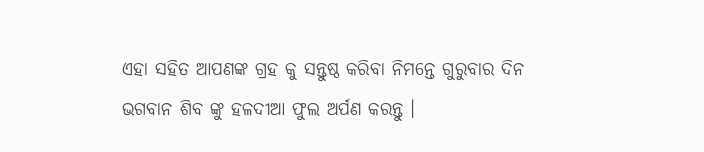ଏହା ସହିତ ଆପଣଙ୍କ ଗ୍ରହ କୁ ସନ୍ତୁଷ୍ଠ କରିବା ନିମନ୍ତେ ଗୁରୁବାର ଦିନ ଭଗବାନ ଶିବ ଙ୍କୁ ହଳଦୀଆ ଫୁଲ ଅର୍ପଣ କରନ୍ତୁ ।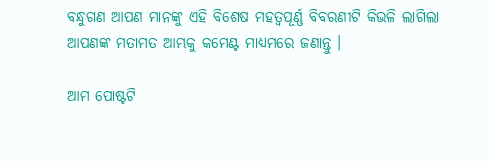ବନ୍ଧୁଗଣ ଆପଣ ମାନଙ୍କୁ ଏହି ବିଶେଷ ମହତ୍ଵପୂର୍ଣ୍ଣ ବିବରଣୀଟି କିଭଳି ଲାଗିଲା ଆପଣଙ୍କ ମତାମତ ଆମ୍ଭକୁ କମେଣ୍ଟ ମାଧ୍ୟମରେ ଜଣାନ୍ତୁ ।

ଆମ ପୋଷ୍ଟଟି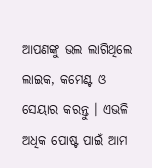ଆପଣଙ୍କୁ ଭଲ ଲାଗିଥିଲେ ଲାଇକ, କମେଣ୍ଟ ଓ ସେୟାର କରନ୍ତୁ । ଏଭଳି ଅଧିକ ପୋଷ୍ଟ ପାଇଁ ଆମ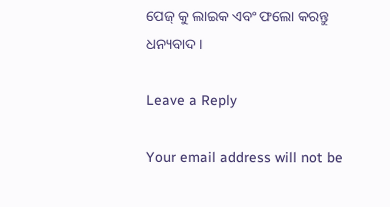ପେଜ୍ କୁ ଲାଇକ ଏବଂ ଫଲୋ କରନ୍ତୁ ଧନ୍ୟବାଦ ।

Leave a Reply

Your email address will not be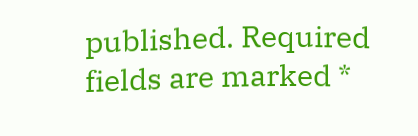published. Required fields are marked *